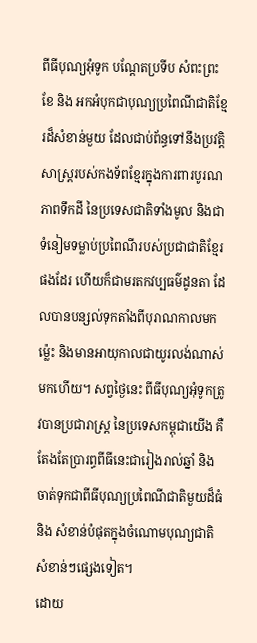ពីធីបុណ្យអុំទូក បណ្តែតប្រទីប សំពះព្រះខែ និង អកអំបុកជាបុណ្យប្រពៃណីជាតិខ្មែរដ៏សំខាន់មួយ ដែលជាប់ព័ន្ធទៅនឹងប្រវត្តិសាស្រ្តរបស់កងទ័ពខ្មែរក្នុងការពារបូរណភាពទឹកដី នៃប្រទេសជាតិទាំងមូល និងជាទំនៀមទម្លាប់ប្រពៃណីរបស់ប្រជាជាតិខ្មែរផងដែរ ហើយក៏ជាមរតកវប្បធម៌ដូនតា ដែលបានបន្សល់ទុកតាំងពីបុរាណកាលមកម៉្លេះ និងមានអាយុកាលជាយូរលង់ណាស់មកហើយ។ សព្វថ្ងៃនេះ ពីធីបុណ្យអុំទូកត្រូវបានប្រជារាស្រ្ត នៃប្រទេសកម្ពុជាយើង គឺតែងតែប្រារព្ធពីធីនេះជារៀងរាល់ឆ្នាំ និងចាត់ទុកជាពីធីបុណ្យប្រពៃណីជាតិមួយដ៏ធំ និង សំខាន់បំផុតក្នុងចំណោមបុណ្យជាតិសំខាន់ៗផ្សេងទៀត។
ដោយ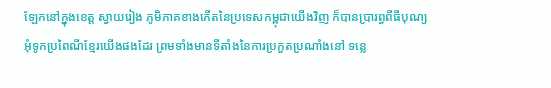ឡែកនៅក្នុងខេត្ត ស្វាយរៀង ភូមិភាគខាងកើតនៃប្រទេសកម្ពុជាយើងវិញ ក៏បានប្រារព្ធពីធីបុណ្យអុំទូកប្រពៃណីខ្មែរយើងផងដែរ ព្រមទាំងមានទីតាំងនៃការប្រកួតប្រណាំងនៅ ទន្លេ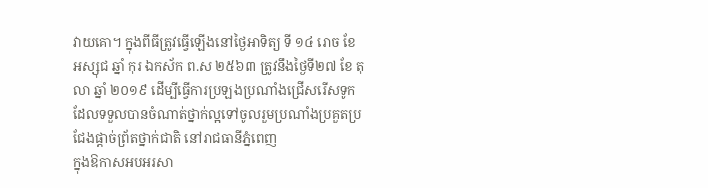វាយគោ។ ក្នុងពីធីត្រូវធ្វើឡើងនៅថ្ងៃអាទិត្យ ទី ១៤ រោច ខែ អស្សុជ ឆ្នាំ កុរ ឯកស័ក ព.ស ២៥៦៣ ត្រូវនឹងថ្ងៃទី២៧ ខែ តុលា ឆ្នាំ ២០១៩ ដើម្បីធ្វើការប្រឡងប្រណាំងជ្រើសរើសទូកដែលទទួលបានចំណាត់ថ្នាក់ល្អទៅចូលរួមប្រណាំងប្រគួតប្រជែងផ្តាច់ព្រ័តថ្នាក់ជាតិ នៅរាជធានីភ្នំពេញ
ក្នុងឱកាសអបអរសា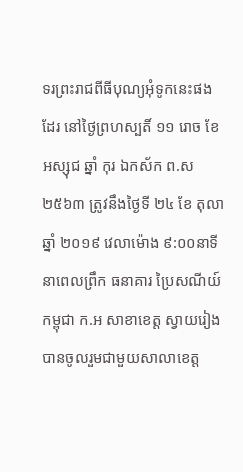ទរព្រះរាជពីធីបុណ្យអុំទូកនេះផងដែរ នៅថ្ងៃព្រហស្បតិ៍ ១១ រោច ខែ អស្សុជ ឆ្នាំ កុរ ឯកស័ក ព.ស ២៥៦៣ ត្រូវនឹងថ្ងៃទី ២៤ ខែ តុលា ឆ្នាំ ២០១៩ វេលាម៉ោង ៩:០០នាទីនាពេលព្រឹក ធនាគារ ប្រៃសណីយ៍កម្ពុជា ក.អ សាខាខេត្ត ស្វាយរៀង បានចូលរួមជាមួយសាលាខេត្ត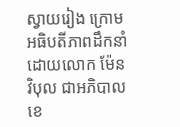ស្វាយរៀង ក្រោមអធិបតីភាពដឹកនាំដោយលោក ម៉ែន វិបុល ជាអភិបាលខេ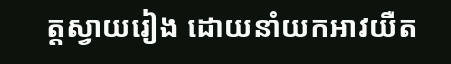ត្តស្វាយរៀង ដោយនាំយកអាវយឺត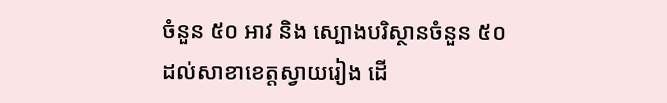ចំនួន ៥០ អាវ និង ស្បោងបរិស្ថានចំនួន ៥០ ដល់សាខាខេត្តស្វាយរៀង ដើ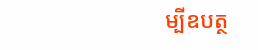ម្បីឧបត្ថ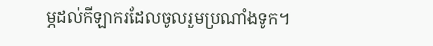ម្ភដល់កីឡាករដែលចូលរួមប្រណាំងទូក។